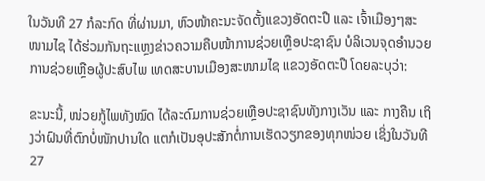ໃນວັນທີ 27 ກໍລະກົດ ທີ່ຜ່ານມາ, ຫົວໜ້າຄະນະຈັດຕັ້ງແຂວງອັດຕະປື ແລະ ເຈົ້າເມືອງໆສະໜາມໄຊ ໄດ້ຮ່ວມກັນຖະແຫຼງຂ່າວຄວາມຄືບໜ້າການຊ່ວຍເຫຼືອປະຊາຊົນ ບໍລິເວນຈຸດອຳນວຍການຊ່ວຍເຫຼືອຜູ້ປະສົບໄພ ເທດສະບານເມືອງສະໜາມໄຊ ແຂວງອັດຕະປື ໂດຍລະບຸວ່າ:

ຂະນະນີ້, ໜ່ວຍກູ້ໄພທັງໝົດ ໄດ້ລະດົມການຊ່ວຍເຫຼືອປະຊາຊົນທັງກາງເວັນ ແລະ ກາງຄືນ ເຖິງວ່າຝົນທີ່ຕົກບໍ່ໜັກປານໃດ ແຕກໍເປັນອຸປະສັກຕໍ່ການເຮັດວຽກຂອງທຸກໜ່ວຍ ເຊິ່ງໃນວັນທີ 27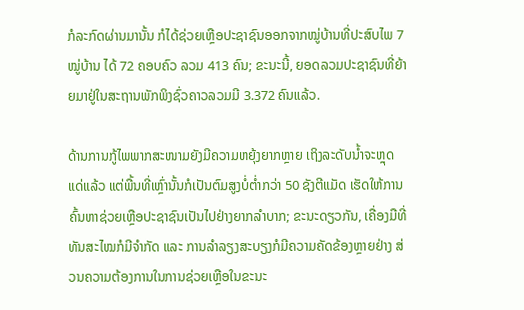ກໍລະກົດຜ່ານມານັ້ນ ກໍໄດ້ຊ່ວຍເຫຼືອປະຊາຊົນອອກຈາກໝູ່ບ້ານທີ່ປະສົບໄພ 7 ໝູ່ບ້ານ ໄດ້ 72 ຄອບຄົວ ລວມ 413 ຄົນ; ຂະນະນີ້, ຍອດລວມປະຊາຊົນທີ່ຍ້າຍມາຢູ່ໃນສະຖານພັກພິງຊົ່ວຄາວລວມມີ 3.372 ຄົນແລ້ວ.

ດ້ານການກູ້ໄພພາກສະໜາມຍັງມີຄວາມຫຍຸ້ງຍາກຫຼາຍ ເຖິງລະດັບນ້ຳຈະຫຼຸດແດ່ແລ້ວ ແຕ່ພື້ນທີ່ເຫຼົ່ານັ້ນກໍເປັນຕົມສູງບໍ່ຕ່ຳກວ່າ 50 ຊັງຕີແມັດ ເຮັດໃຫ້ການຄົ້ນຫາຊ່ວຍເຫຼືອປະຊາຊົນເປັນໄປຢ່າງຍາກລຳບາກ; ຂະນະດຽວກັນ, ເຄື່ອງມືທີ່ທັນສະໄໝກໍມີຈຳກັດ ແລະ ການລຳລຽງສະບຽງກໍມີຄວາມຄັດຂ້ອງຫຼາຍຢ່າງ ສ່ວນຄວາມຕ້ອງການໃນການຊ່ວຍເຫຼືອໃນຂະນະ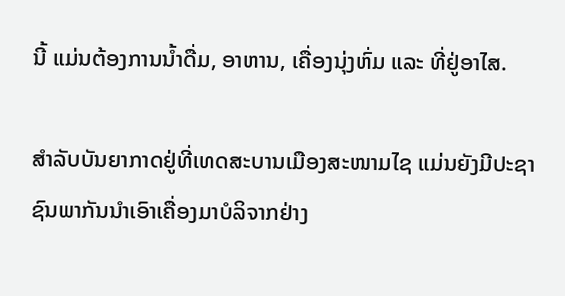ນີ້ ແມ່ນຕ້ອງການນ້ຳດື່ມ, ອາຫານ, ເຄື່ອງນຸ່ງຫົ່ມ ແລະ ທີ່ຢູ່ອາໄສ.

ສຳລັບບັນຍາກາດຢູ່ທີ່ເທດສະບານເມືອງສະໜາມໄຊ ແມ່ນຍັງມີປະຊາຊົນພາກັນນຳເອົາເຄື່ອງມາບໍລິຈາກຢ່າງ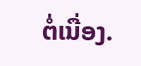ຕໍ່ເນື່ອງ.